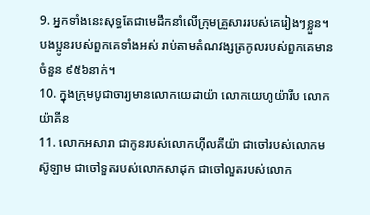9. អ្នកទាំងនេះសុទ្ធតែជាមេដឹកនាំលើក្រុមគ្រួសាររបស់គេរៀងៗខ្លួន។ បងប្អូនរបស់ពួកគេទាំងអស់ រាប់តាមតំណវង្សត្រកូលរបស់ពួកគេមានចំនួន ៩៥៦នាក់។
10. ក្នុងក្រុមបូជាចារ្យមានលោកយេដាយ៉ា លោកយេហូយ៉ារីប លោកយ៉ាគីន
11. លោកអសារា ជាកូនរបស់លោកហ៊ីលគីយ៉ា ជាចៅរបស់លោកមស៊ូឡាម ជាចៅទួតរបស់លោកសាដុក ជាចៅលួតរបស់លោក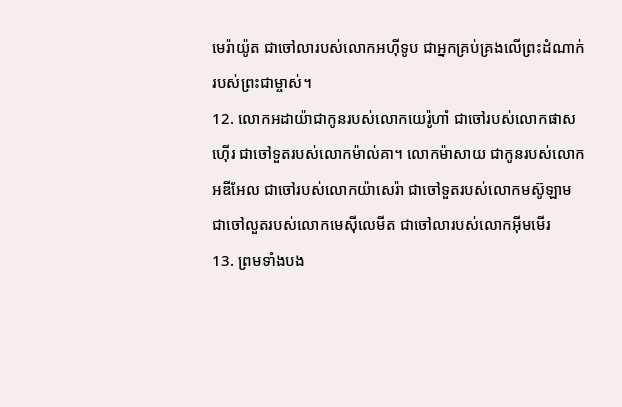មេរ៉ាយ៉ូត ជាចៅលារបស់លោកអហ៊ីទូប ជាអ្នកគ្រប់គ្រងលើព្រះដំណាក់របស់ព្រះជាម្ចាស់។
12. លោកអដាយ៉ាជាកូនរបស់លោកយេរ៉ូហាំ ជាចៅរបស់លោកផាសហ៊ើរ ជាចៅទួតរបស់លោកម៉ាល់គា។ លោកម៉ាសាយ ជាកូនរបស់លោកអឌីអែល ជាចៅរបស់លោកយ៉ាសេរ៉ា ជាចៅទួតរបស់លោកមស៊ូឡាម ជាចៅលួតរបស់លោកមេស៊ីលេមីត ជាចៅលារបស់លោកអ៊ីមមើរ
13. ព្រមទាំងបង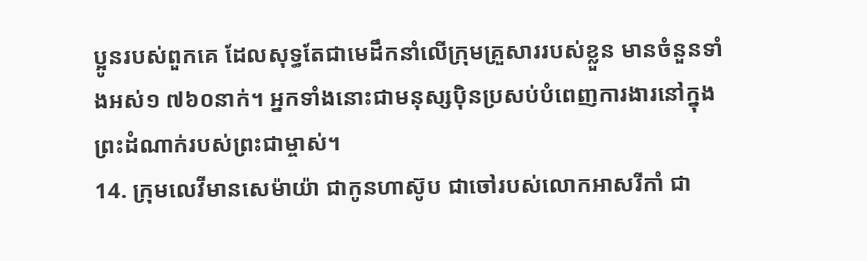ប្អូនរបស់ពួកគេ ដែលសុទ្ធតែជាមេដឹកនាំលើក្រុមគ្រួសាររបស់ខ្លួន មានចំនួនទាំងអស់១ ៧៦០នាក់។ អ្នកទាំងនោះជាមនុស្សប៉ិនប្រសប់បំពេញការងារនៅក្នុងព្រះដំណាក់របស់ព្រះជាម្ចាស់។
14. ក្រុមលេវីមានសេម៉ាយ៉ា ជាកូនហាស៊ូប ជាចៅរបស់លោកអាសរីកាំ ជា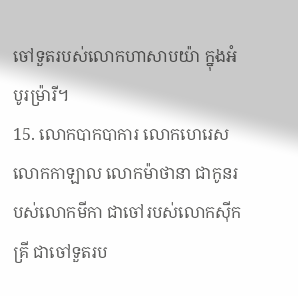ចៅទួតរបស់លោកហាសាបយ៉ា ក្នុងអំបូរម៉្រារី។
15. លោកបាកបាការ លោកហេរេស លោកកាឡាល លោកម៉ាថានា ជាកូនរបស់លោកមីកា ជាចៅរបស់លោកស៊ីកគ្រី ជាចៅទួតរប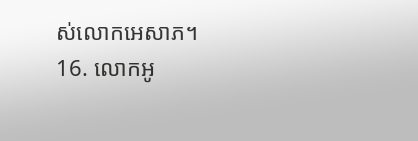ស់លោកអេសាភ។
16. លោកអូ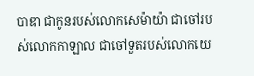បាឌា ជាកូនរបស់លោកសេម៉ាយ៉ា ជាចៅរបស់លោកកាឡាល ជាចៅទួតរបស់លោកយេ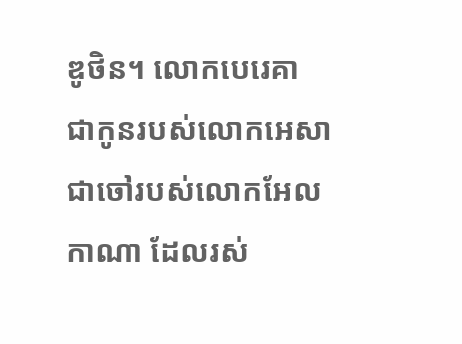ឌូថិន។ លោកបេរេគា ជាកូនរបស់លោកអេសា ជាចៅរបស់លោកអែលកាណា ដែលរស់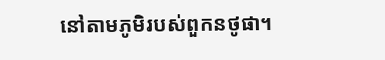នៅតាមភូមិរបស់ពួកនថូផា។